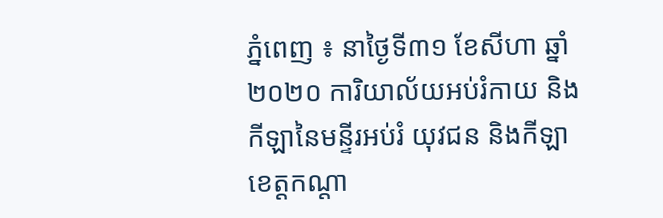ភ្នំពេញ ៖ នាថ្ងៃទី៣១ ខែសីហា ឆ្នាំ២០២០ ការិយាល័យអប់រំកាយ និងកីឡានៃមន្ទីរអប់រំ យុវជន និងកីឡាខេត្តកណ្តា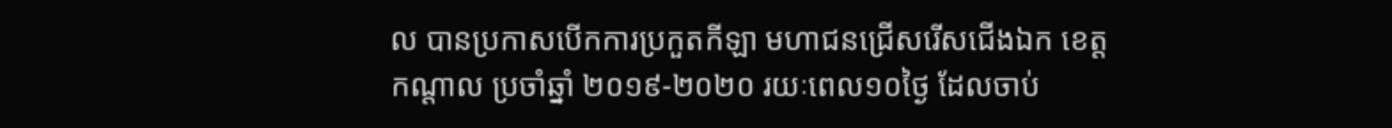ល បានប្រកាសបើកការប្រកួតកីឡា មហាជនជ្រើសរើសជើងឯក ខេត្តកណ្តាល ប្រចាំឆ្នាំ ២០១៩-២០២០ រយៈពេល១០ថ្ងៃ ដែលចាប់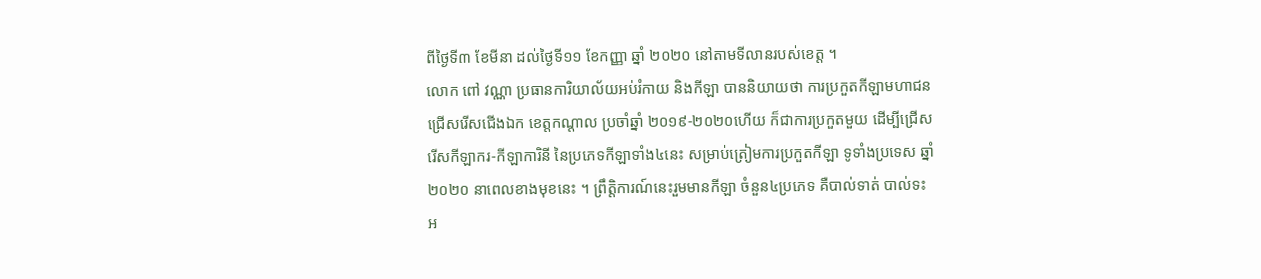ពីថ្ងៃទី៣ ខែមីនា ដល់ថ្ងៃទី១១ ខែកញ្ញា ឆ្នាំ ២០២០ នៅតាមទីលានរបស់ខេត្ត ។
លោក ពៅ វណ្ណា ប្រធានការិយាល័យអប់រំកាយ និងកីឡា បាននិយាយថា ការប្រកួតកីឡាមហាជន ជ្រើសរើសជើងឯក ខេត្តកណ្តាល ប្រចាំឆ្នាំ ២០១៩-២០២០ហើយ ក៏ជាការប្រកួតមួយ ដើម្បីជ្រើសរើសកីឡាករ-កីឡាការិនី នៃប្រភេទកីឡាទាំង៤នេះ សម្រាប់ត្រៀមការប្រកួតកីឡា ទូទាំងប្រទេស ឆ្នាំ២០២០ នាពេលខាងមុខនេះ ។ ព្រឹត្តិការណ៍នេះរួមមានកីឡា ចំនួន៤ប្រភេទ គឺបាល់ទាត់ បាល់ទះ អ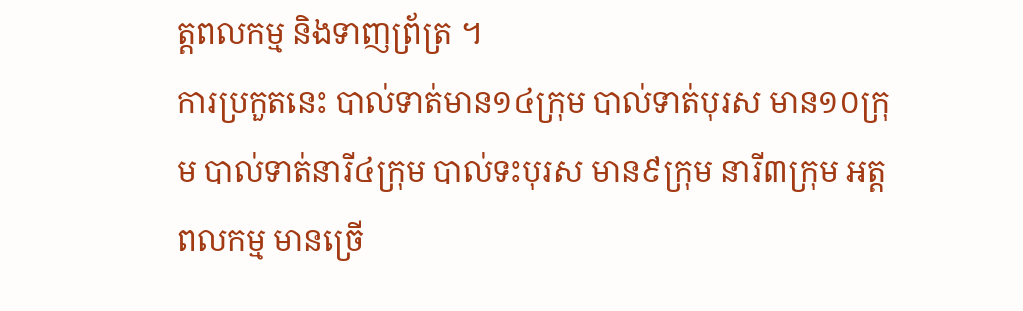ត្តពលកម្ម និងទាញព្រ័ត្រ ។
ការប្រកួតនេះ បាល់ទាត់មាន១៤ក្រុម បាល់ទាត់បុរស មាន១០ក្រុម បាល់ទាត់នារី៤ក្រុម បាល់ទះបុរស មាន៩ក្រុម នារី៣ក្រុម អត្តពលកម្ម មានច្រើ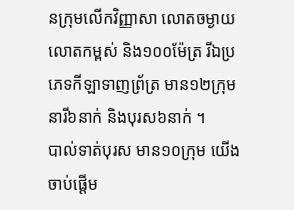នក្រុមលើកវិញ្ញាសា លោតចម្ងាយ លោតកម្ពស់ និង១០០ម៉ែត្រ រីឯប្រភេទកីឡាទាញព្រ័ត្រ មាន១២ក្រុម នារី៦នាក់ និងបុរស៦នាក់ ។
បាល់ទាត់បុរស មាន១០ក្រុម យើងចាប់ផ្តើម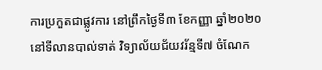ការប្រកួតជាផ្លូវការ នៅព្រឹកថ្ងៃទី៣ ខែកញ្ញា ឆ្នាំ២០២០ នៅទីលានបាល់ទាត់ វិទ្យាល័យជ័យវរ័ន្មទី៧ ចំណែក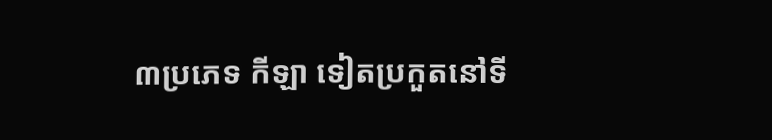៣ប្រភេទ កីឡា ទៀតប្រកួតនៅទី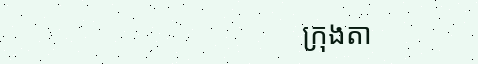ក្រុងតា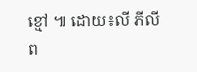ខ្មៅ ៕ ដោយ៖លី ភីលីព